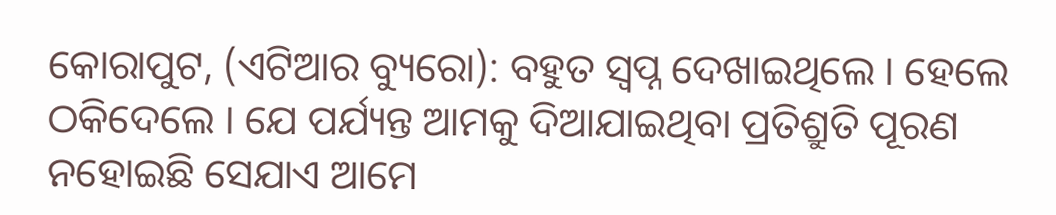କୋରାପୁଟ, (ଏଟିଆର ବ୍ୟୁରୋ): ବହୁତ ସ୍ୱପ୍ନ ଦେଖାଇଥିଲେ । ହେଲେ ଠକିଦେଲେ । ଯେ ପର୍ଯ୍ୟନ୍ତ ଆମକୁ ଦିଆଯାଇଥିବା ପ୍ରତିଶ୍ରୁତି ପୂରଣ ନହୋଇଛି ସେଯାଏ ଆମେ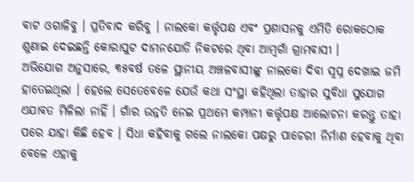ବାଟ ଓଗାଳିବୁ । ପ୍ରତିବାଦ କରିବୁ । ନାଲକୋ କର୍ତ୍ତୃପକ୍ଷ ଏବଂ ପ୍ରଶାସନକୁ ଏମିତି ରୋକଠୋକ ଶୁଣାଇ ଦେଇଛନ୍ତି କୋରାପୁଟ ଦାମନଯୋଡି ନିକଟରେ ଥିବା ଆମ୍ବଗାଁ ଗ୍ରାମବାସୀ ।
ଅଭିଯୋଗ ଅନୁସାରେ, ୩୫ବର୍ଷ ତଳେ ସ୍ଥାନୀୟ ଅଞ୍ଚଳବାସୀଙ୍କୁ ନାଲକୋ ଦିବା ସ୍ୱପ୍ନ ଦେଖାଇ ଜମି ହାତେଇଥିଲା । ହେଲେ ସେତେବେଳେ ଯେଉଁ କଥା ସଂସ୍ଥା କହିଥିଲା ତାହାର ସୁବିଧା ସୁଯୋଗ ଏଯାବତ ମିଳିଲା ନାହିଁ । ଗାଁର ଉନ୍ନତି ନେଇ ପ୍ରଥମେ କମ୍ପାନୀ କର୍ତ୍ତୃପକ୍ଷ ଆଲୋଚନା କରନ୍ତୁ ତାହା ପରେ ଯାହା କିଛି ହେବ । ସିଧା କହିବାକୁ ଗଲେ ନାଲକୋ ପକ୍ଷରୁ ପାଚେରୀ ନିର୍ମାଣ ହେବାକୁ ଥିବା ବେଳେ ଏହାକୁ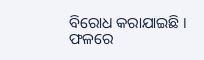ବିରୋଧ କରାଯାଇଛି ।
ଫଳରେ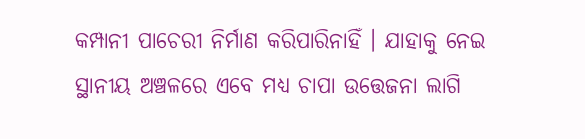କମ୍ପାନୀ ପାଚେରୀ ନିର୍ମାଣ କରିପାରିନାହିଁ । ଯାହାକୁ ନେଇ ସ୍ଥାନୀୟ ଅଞ୍ଚଳରେ ଏବେ ମଧ୍ୟ ଚାପା ଉତ୍ତେଜନା ଲାଗି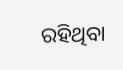ରହିଥିବା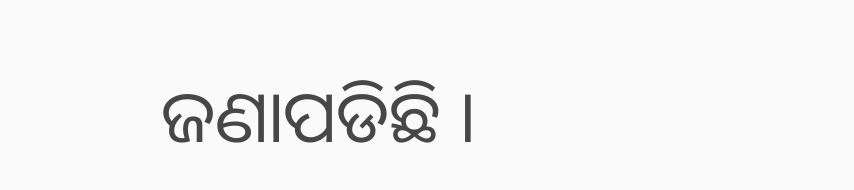ଜଣାପଡିଛି ।